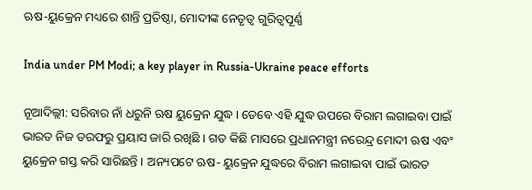ଋଷ-ୟୁକ୍ରେନ ମଧ୍ୟରେ ଶାନ୍ତି ପ୍ରତିଷ୍ଠା, ମୋଦୀଙ୍କ ନେତୃତ୍ବ ଗୁରିତ୍ବପୂର୍ଣ୍ଣ

India under PM Modi; a key player in Russia-Ukraine peace efforts

ନୂଆଦିଲ୍ଲୀ: ସରିବାର ନାଁ ଧରୁନି ଋଷ ୟୁକ୍ରେନ ଯୁଦ୍ଧ । ତେବେ ଏହି ଯୁଦ୍ଧ ଉପରେ ବିରାମ ଲଗାଇବା ପାଇଁ ଭାରତ ନିଜ ତରଫରୁ ପ୍ରୟାସ ଜାରି ରଖିଛି । ଗତ କିଛି ମାସରେ ପ୍ରଧାନମନ୍ତ୍ରୀ ନରେନ୍ଦ୍ର ମୋଦୀ ଋଷ ଏବଂ ୟୁକ୍ରେନ ଗସ୍ତ କରି ସାରିଛନ୍ତି । ଅନ୍ୟପଟେ ଋଷ- ୟୁକ୍ରେନ ଯୁଦ୍ଧରେ ବିରାମ ଲଗାଇବା ପାଇଁ ଭାରତ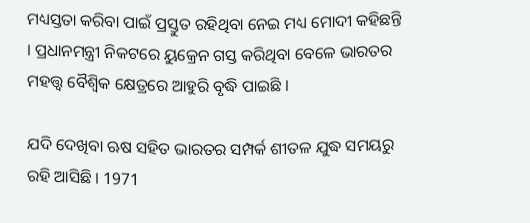ମଧ୍ୟସ୍ତତା କରିବା ପାଇଁ ପ୍ରସ୍ତୁତ ରହିଥିବା ନେଇ ମଧ୍ୟ ମୋଦୀ କହିଛନ୍ତି । ପ୍ରଧାନମନ୍ତ୍ରୀ ନିକଟରେ ୟୁକ୍ରେନ ଗସ୍ତ କରିଥିବା ବେଳେ ଭାରତର ମହତ୍ତ୍ବ ବୈଶ୍ବିକ କ୍ଷେତ୍ରରେ ଆହୁରି ବୃଦ୍ଧି ପାଇଛି ।

ଯଦି ଦେଖିବା ଋଷ ସହିତ ଭାରତର ସମ୍ପର୍କ ଶୀତଳ ଯୁଦ୍ଧ ସମୟରୁ ରହି ଆସିଛି । 1971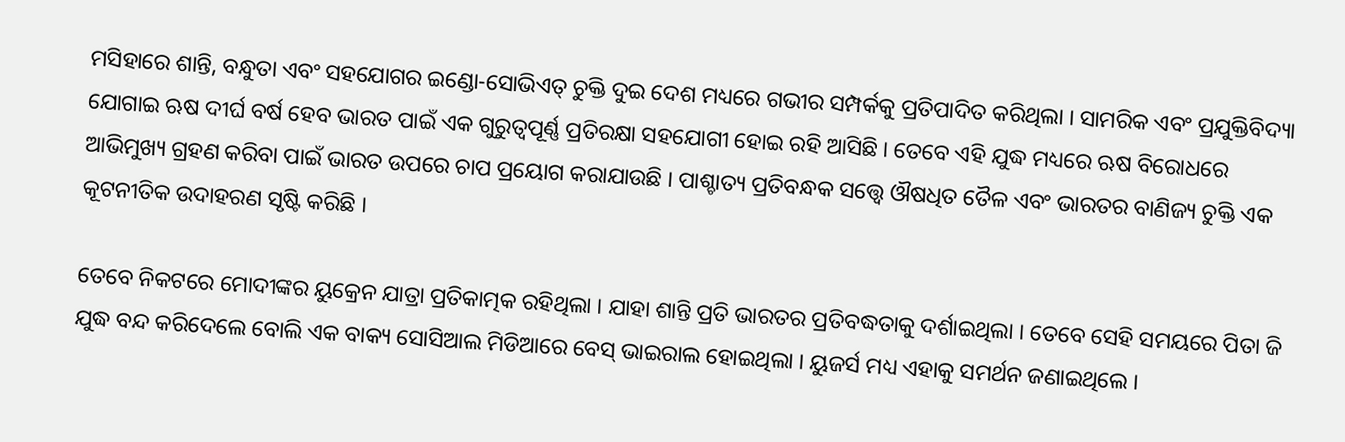ମସିହାରେ ଶାନ୍ତି, ବନ୍ଧୁତା ଏବଂ ସହଯୋଗର ଇଣ୍ଡୋ-ସୋଭିଏତ୍ ଚୁକ୍ତି ଦୁଇ ଦେଶ ମଧ୍ୟରେ ଗଭୀର ସମ୍ପର୍କକୁ ପ୍ରତିପାଦିତ କରିଥିଲା । ସାମରିକ ଏବଂ ପ୍ରଯୁକ୍ତିବିଦ୍ୟା ଯୋଗାଇ ଋଷ ଦୀର୍ଘ ବର୍ଷ ହେବ ଭାରତ ପାଇଁ ଏକ ଗୁରୁତ୍ବପୂର୍ଣ୍ଣ ପ୍ରତିରକ୍ଷା ସହଯୋଗୀ ହୋଇ ରହି ଆସିଛି । ତେବେ ଏହି ଯୁଦ୍ଧ ମଧ୍ୟରେ ଋଷ ବିରୋଧରେ ଆଭିମୁଖ୍ୟ ଗ୍ରହଣ କରିବା ପାଇଁ ଭାରତ ଉପରେ ଚାପ ପ୍ରୟୋଗ କରାଯାଉଛି । ପାଶ୍ଚାତ୍ୟ ପ୍ରତିବନ୍ଧକ ସତ୍ତ୍ବେ ଔଷଧିତ ତୈଳ ଏବଂ ଭାରତର ବାଣିଜ୍ୟ ଚୁକ୍ତି ଏକ କୂଟନୀତିକ ଉଦାହରଣ ସୃଷ୍ଟି କରିଛି ।

ତେବେ ନିକଟରେ ମୋଦୀଙ୍କର ୟୁକ୍ରେନ ଯାତ୍ରା ପ୍ରତିକାତ୍ମକ ରହିଥିଲା । ଯାହା ଶାନ୍ତି ପ୍ରତି ଭାରତର ପ୍ରତିବଦ୍ଧତାକୁ ଦର୍ଶାଇଥିଲା । ତେବେ ସେହି ସମୟରେ ପିତା ଜି ଯୁଦ୍ଧ ବନ୍ଦ କରିଦେଲେ ବୋଲି ଏକ ବାକ୍ୟ ସୋସିଆଲ ମିଡିଆରେ ବେସ୍ ଭାଇରାଲ ହୋଇଥିଲା । ୟୁଜର୍ସ ମଧ୍ୟ ଏହାକୁ ସମର୍ଥନ ଜଣାଇଥିଲେ ।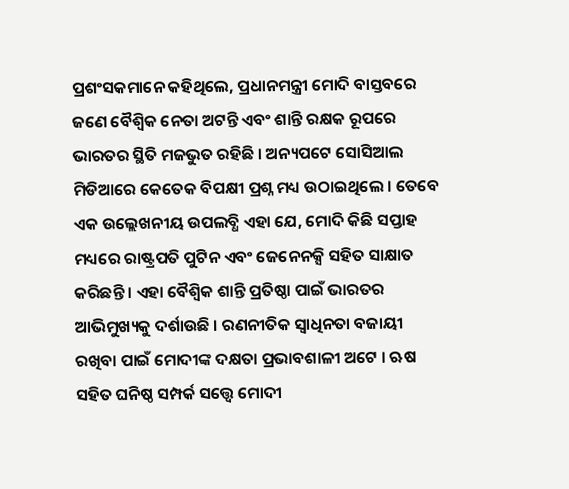ପ୍ରଶଂସକମାନେ କହିଥିଲେ, ପ୍ରଧାନମନ୍ତ୍ରୀ ମୋଦି ବାସ୍ତବରେ ଜଣେ ବୈଶ୍ବିକ ନେତା ଅଟନ୍ତି ଏବଂ ଶାନ୍ତି ରକ୍ଷକ ରୂପରେ ଭାରତର ସ୍ଥିତି ମଜଭୁତ ରହିଛି । ଅନ୍ୟପଟେ ସୋସିଆଲ ମିଡିଆରେ କେତେକ ବିପକ୍ଷୀ ପ୍ରଶ୍ନ ମଧ୍ୟ ଉଠାଇଥିଲେ । ତେବେ ଏକ ଉଲ୍ଲେଖନୀୟ ଉପଲବ୍ଧି ଏହା ଯେ, ମୋଦି କିଛି ସପ୍ତାହ ମଧ୍ୟରେ ରାଷ୍ଟ୍ରପତି ପୁଟିନ ଏବଂ ଜେନେନକ୍ସି ସହିତ ସାକ୍ଷାତ କରିଛନ୍ତି । ଏହା ବୈଶ୍ବିକ ଶାନ୍ତି ପ୍ରତିଷ୍ଠା ପାଇଁ ଭାରତର ଆଭିମୁଖ୍ୟକୁ ଦର୍ଶାଉଛି । ରଣନୀତିକ ସ୍ବାଧିନତା ବଜାୟୀ ରଖିବା ପାଇଁ ମୋଦୀଙ୍କ ଦକ୍ଷତା ପ୍ରଭାବଶାଳୀ ଅଟେ । ଋଷ ସହିତ ଘନିଷ୍ଠ ସମ୍ପର୍କ ସତ୍ତ୍ବେ ମୋଦୀ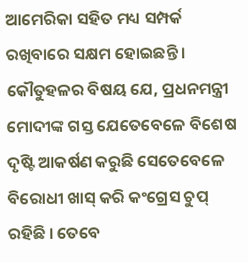ଆମେରିକା ସହିତ ମଧ୍ୟ ସମ୍ପର୍କ ରଖିବାରେ ସକ୍ଷମ ହୋଇଛନ୍ତି । କୌତୁହଳର ବିଷୟ ଯେ, ପ୍ରଧନମନ୍ତ୍ରୀ ମୋଦୀଙ୍କ ଗସ୍ତ ଯେତେବେଳେ ବିଶେଷ ଦୃଷ୍ଟି ଆକର୍ଷଣ କରୁଛି ସେତେବେଳେ ବିରୋଧୀ ଖାସ୍ କରି କଂଗ୍ରେସ ଚୁପ୍ ରହିଛି । ତେବେ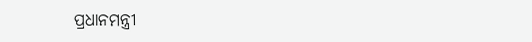ପ୍ରଧାନମନ୍ତ୍ରୀ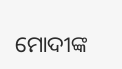ମୋଦୀଙ୍କ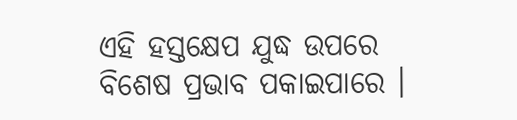ଏହି ହସ୍ତକ୍ଷେପ ଯୁଦ୍ଧ ଉପରେ ବିଶେଷ ପ୍ରଭାବ ପକାଇପାରେ ।